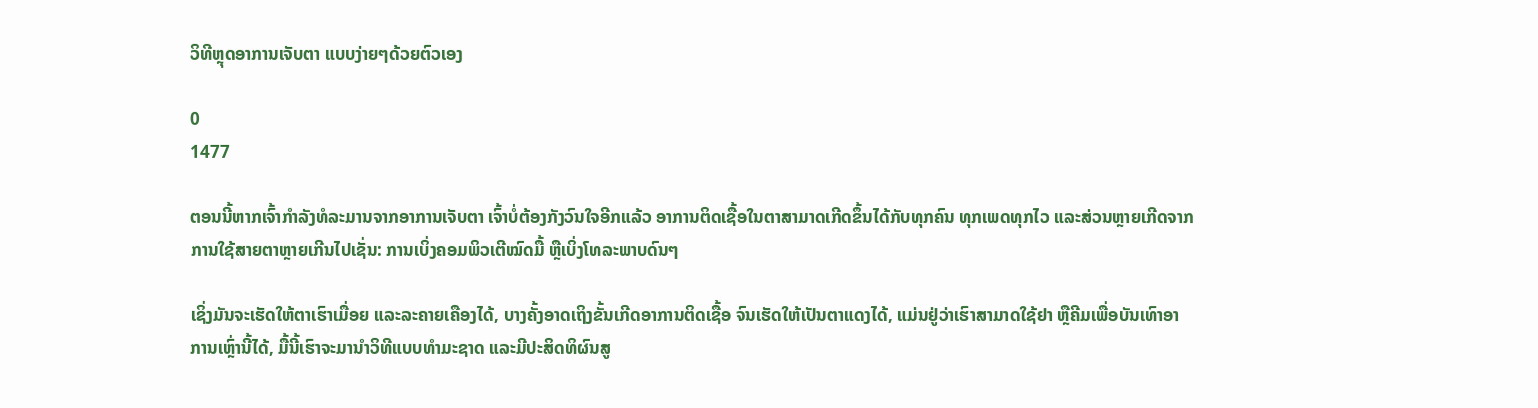ວິທີຫຼຸດອາການເຈັບຕາ ແບບງ່າຍໆດ້ວຍຕົວເອງ

0
1477

ຕອນນີ້ຫາກເຈົ້າກຳລັງທໍລະມານຈາກອາການເຈັບຕາ ເຈົ້າບໍ່ຕ້ອງກັງວົນໃຈອີກແລ້ວ ອາການຕິດເຊື້ອໃນຕາສາມາດເກີດຂຶ້ນໄດ້ກັບທຸກຄົນ ທຸກເພດທຸກໄວ ແລະສ່ວນຫຼາຍເກີດຈາກການໃຊ້ສາຍຕາຫຼາຍເກີນໄປເຊັ່ນ: ການເບິ່ງຄອມພິວເຕີໝົດມື້ ຫຼືເບິ່ງໂທລະພາບດົນໆ

ເຊິ່ງມັນຈະເຮັດໃຫ້ຕາເຮົາເມື່ອຍ ແລະລະຄາຍເຄືອງໄດ້, ບາງຄັ້ງອາດເຖິງຂັ້ນເກີດອາການຕິດເຊື້ອ ຈົນເຮັດໃຫ້ເປັນຕາແດງໄດ້, ແມ່ນຢູ່ວ່າເຮົາສາມາດໃຊ້ຢາ ຫຼືຄີມເພື່ອບັນເທົາອາການເຫຼົ່ານີ້ໄດ້, ມື້ນີ້ເຮົາຈະມານຳວິທີແບບທຳມະຊາດ ແລະມີປະສິດທິຜົນສູ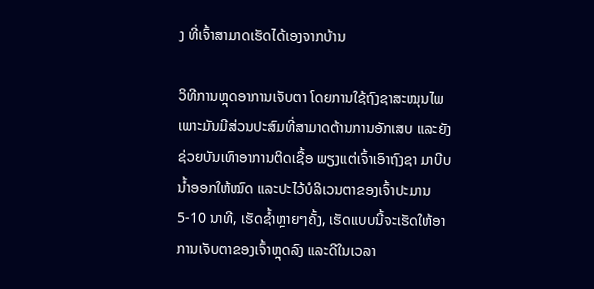ງ ທີ່ເຈົ້າສາມາດເຮັດໄດ້ເອງຈາກບ້ານ

ວິທີການຫຼຸດອາການເຈັບຕາ ໂດຍການໃຊ້ຖົງຊາສະໝຸນໄພ ເພາະມັນມີສ່ວນປະສົມທີ່ສາມາດຕ້ານການອັກເສບ ແລະຍັງຊ່ວຍບັນເທົາອາການຕິດເຊື້ອ ພຽງແຕ່ເຈົ້າເອົາຖົງຊາ ມາບີບນໍ້າອອກໃຫ້ໝົດ ແລະປະໄວ້ບໍລິເວນຕາຂອງເຈົ້າປະມານ 5-10 ນາທີ, ເຮັດຊໍ້າຫຼາຍໆຄັ້ງ, ເຮັດແບບນີ້ຈະເຮັດໃຫ້ອາການເຈັບຕາຂອງເຈົ້າຫຼຸດລົງ ແລະດີໃນເວລາ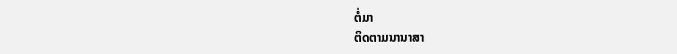ຕໍ່ມາ
ຕິດຕາມນານາສາ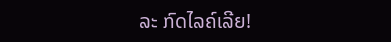ລະ ກົດໄລຄ໌ເລີຍ!